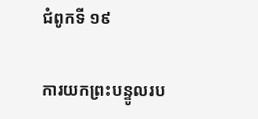ជំពូកទី ១៩

ការយកព្រះបន្ទូលរប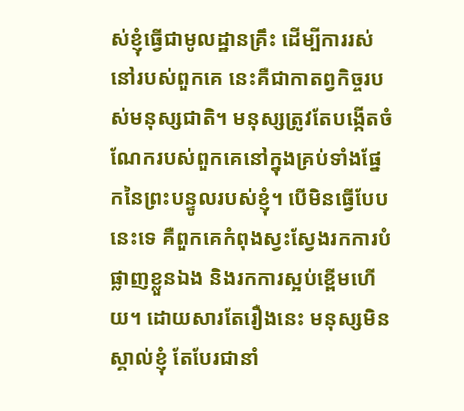ស់ខ្ញុំធ្វើជាមូលដ្ឋានគ្រឹះ ដើម្បីការរស់នៅរបស់ពួកគេ នេះគឺជាកាតព្វកិច្ចរបស់មនុស្សជាតិ។ មនុស្សត្រូវតែបង្កើតចំណែករបស់ពួកគេនៅក្នុងគ្រប់ទាំងផ្នែកនៃព្រះបន្ទូលរបស់ខ្ញុំ។ បើមិនធ្វើបែបនេះទេ គឺពួកគេកំពុងស្វះស្វែងរកការបំផ្លាញខ្លួនឯង និងរកការស្អប់ខ្ពើមហើយ។ ដោយសារតែរឿងនេះ មនុស្សមិនស្គាល់ខ្ញុំ តែបែរជានាំ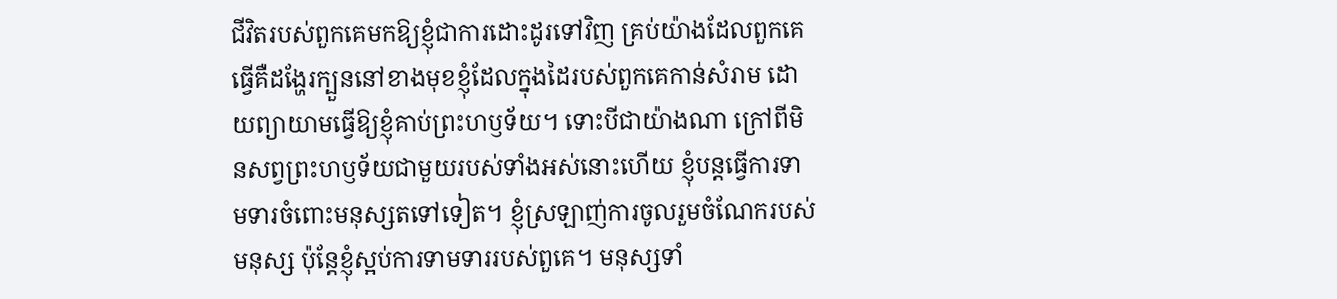ជីវិតរបស់ពួកគេមកឱ្យខ្ញុំជាការដោះដូរទៅវិញ គ្រប់យ៉ាងដែលពួកគេធ្វើគឺដង្ហែរក្បួននៅខាងមុខខ្ញុំដែលក្នុងដៃរបស់ពួកគេកាន់សំរាម ដោយព្យាយាមធ្វើឱ្យខ្ញុំគាប់ព្រះហឫទ័យ។ ទោះបីជាយ៉ាងណា ក្រៅពីមិនសព្វព្រះហឫទ័យជាមួយរបស់ទាំងអស់នោះហើយ ខ្ញុំបន្តធ្វើការទាមទារចំពោះមនុស្សតទៅទៀត។ ខ្ញុំស្រឡាញ់ការចូលរួមចំណែករបស់មនុស្ស ប៉ុន្តែខ្ញុំស្អប់ការទាមទាររបស់ពួគេ។ មនុស្សទាំ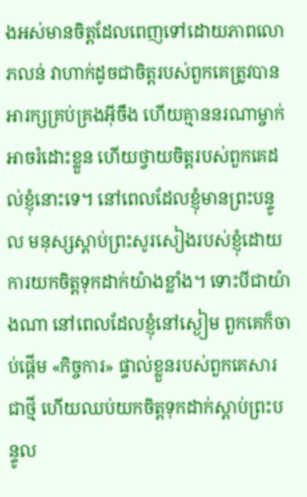ងអស់មានចិត្តដែលពេញទៅដោយភាពលោភលន់ វាហាក់ដូចជាចិត្តរបស់ពួកគេត្រូវបានអារក្សគ្រប់គ្រងអ៊ីចឹង ហើយគ្មាននរណាម្ចាក់អាចរំដោះខ្លួន ហើយថ្វាយចិត្តរបស់ពួកគេដល់ខ្ញុំនោះទេ។ នៅពេលដែលខ្ញុំមានព្រះបន្ទូល មនុស្សស្តាប់ព្រះសូរសៀងរបស់ខ្ញុំដោយការយកចិត្តទុកដាក់យ៉ាងខ្លាំង។ ទោះបីជាយ៉ាងណា នៅពេលដែលខ្ញុំនៅស្ងៀម ពួកគេក៏ចាប់ផ្តើម «កិច្ចការ» ផ្ទាល់ខ្លួនរបស់ពួកគេសារជាថ្មី ហើយឈប់យកចិត្តទុកដាក់ស្តាប់ព្រះបន្ទូល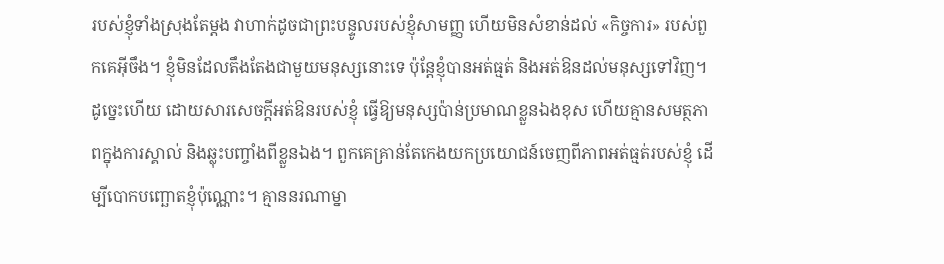របស់ខ្ញុំទាំងស្រុងតែម្តង វាហាក់ដូចជាព្រះបន្ទូលរបស់ខ្ញុំសាមញ្ញ ហើយមិនសំខាន់ដល់ «កិច្ចការ» របស់ពួកគេអ៊ីចឹង។ ខ្ញុំមិនដែលតឹងតែងជាមួយមនុស្សនោះទេ ប៉ុន្តែខ្ញុំបានអត់ធ្មត់ និងអត់ឱនដល់មនុស្សទៅវិញ។ ដូច្នេះហើយ ដោយសារសេចក្តីអត់ឱនរបស់ខ្ញុំ ធ្វើឱ្យមនុស្សប៉ាន់ប្រមាណខ្លួនឯងខុស ហើយគ្មានសមត្ថភាពក្នុងការស្គាល់ និងឆ្លុះបញ្ចាំងពីខ្លួនឯង។ ពួកគេគ្រាន់តែកេងយកប្រយោជន៍ចេញពីភាពអត់ធ្មត់របស់ខ្ញុំ ដើម្បីបោកបញ្ឆោតខ្ញុំប៉ុណ្ណោះ។ គ្មាននរណាម្នា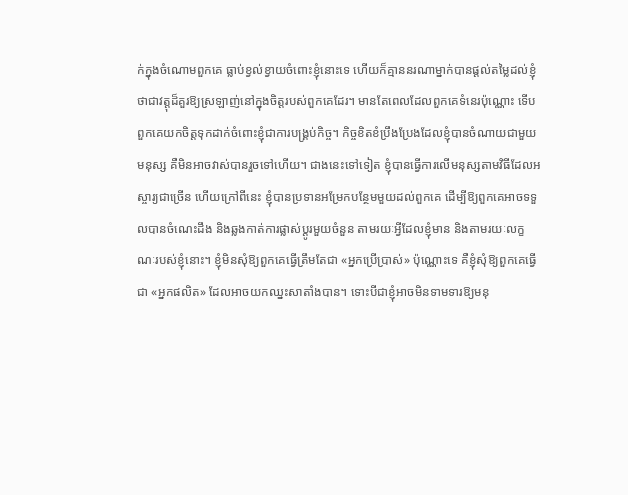ក់ក្នុងចំណោមពួកគេ ធ្លាប់ខ្វល់ខ្វាយចំពោះខ្ញុំនោះទេ ហើយក៏គ្មាននរណាម្នាក់បានផ្តល់តម្លៃដល់ខ្ញុំ ថាជាវត្តុដ៏គួរឱ្យស្រឡាញ់នៅក្នុងចិត្តរបស់ពួកគេដែរ។ មានតែពេលដែលពួកគេទំនេរប៉ុណ្ណោះ ទើបពួកគេយកចិត្តទុកដាក់ចំពោះខ្ញុំជាការបង្គ្រប់កិច្ច។ កិច្ចខិតខំប្រឹងប្រែងដែលខ្ញុំបានចំណាយជាមួយមនុស្ស គឺមិនអាចវាស់បានរួចទៅហើយ។ ជាងនេះទៅទៀត ខ្ញុំបានធ្វើការលើមនុស្សតាមវិធីដែលអស្ចារ្យជាច្រើន ហើយក្រៅពីនេះ ខ្ញុំបានប្រទានអម្រែកបន្ថែមមួយដល់ពួកគេ ដើម្បីឱ្យពួកគេអាចទទួលបានចំណេះដឹង និងឆ្លងកាត់ការផ្លាស់ប្តូរមួយចំនួន តាមរយៈអ្វីដែលខ្ញុំមាន និងតាមរយៈលក្ខណៈរបស់ខ្ញុំនោះ។ ខ្ញុំមិនសុំឱ្យពួកគេធ្វើត្រឹមតែជា «អ្នកប្រើប្រាស់» ប៉ុណ្ណោះទេ គឺខ្ញុំសុំឱ្យពួកគេធ្វើជា «អ្នកផលិត» ដែលអាចយកឈ្នះសាតាំងបាន។ ទោះបីជាខ្ញុំអាចមិនទាមទារឱ្យមនុ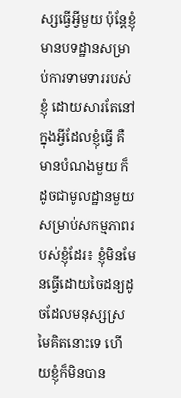ស្សធ្វើអ្វីមួយ ប៉ុន្តែខ្ញុំមានបទដ្ឋានសម្រាប់ការទាមទាររបស់ខ្ញុំ ដោយសារតែនៅក្នុងអ្វីដែលខ្ញុំធ្វើ គឺមានបំណងមួយ ក៏ដូចជាមូលដ្ឋានមួយសម្រាប់សកម្មភាពរបស់ខ្ញុំដែរ៖ ខ្ញុំមិនមែនធ្វើដោយចៃដន្យដូចដែលមនុស្សស្រមៃគិតនោះទេ ហើយខ្ញុំក៏មិនបាន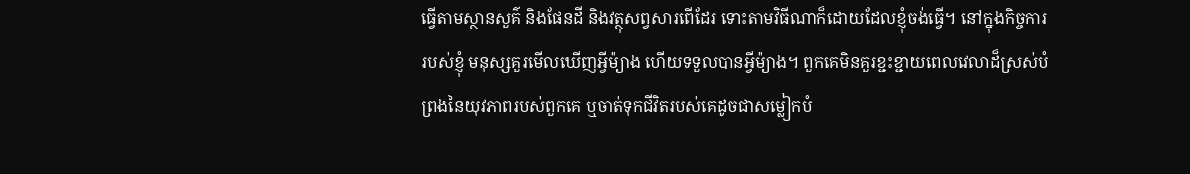ធ្វើតាមស្ថានសួគ៌ និងផែនដី និងវត្ថុសព្វសារពើដែរ ទោះតាមវិធីណាក៏ដោយដែលខ្ញុំចង់ធ្វើ។ នៅក្នុងកិច្ចការរបស់ខ្ញុំ មនុស្សគួរមើលឃើញអ្វីម៉្យាង ហើយទទួលបានអ្វីម៉្យាង។ ពួកគេមិនគួរខ្ជះខ្ជាយពេលវេលាដ៏ស្រស់បំព្រងនៃយុវភាពរបស់ពួកគេ ឬចាត់ទុកជីវិតរបស់គេដូចជាសម្លៀកបំ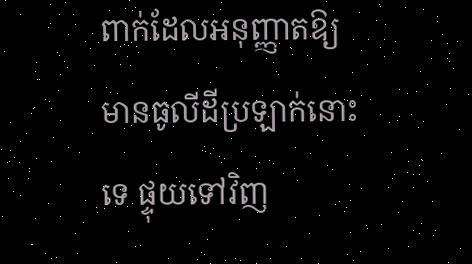ពាក់ដែលអនុញ្ញាតឱ្យមានធូលីដីប្រឡាក់នោះទេ ផ្ទុយទៅវិញ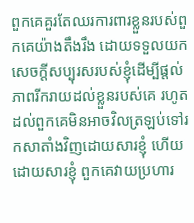ពួកគេគួរតែឈរការពារខ្លួនរបស់ពួកគេយ៉ាងតឹងរឹង ដោយទទួលយកសេចក្តីសប្បុរសរបស់ខ្ញុំដើម្បីផ្តល់ភាពរីករាយដល់ខ្លួនរបស់គេ រហូតដល់ពួកគេមិនអាចវិលត្រឡប់ទៅរកសាតាំងវិញដោយសារខ្ញុំ ហើយដោយសារខ្ញុំ ពួកគេវាយប្រហារ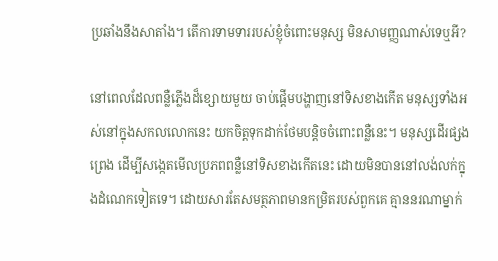ប្រឆាំងនឹងសាតាំង។ តើការទាមទាររបស់ខ្ញុំចំពោះមនុស្ស មិនសាមញ្ញណាស់ទេឬអី?

នៅពេលដែលពន្លឺភ្លើងដ៏ខ្សោយមួយ ចាប់ផ្តើមបង្ហាញនៅទិសខាងកើត មនុស្សទាំងអស់នៅក្នុងសកលលោកនេះ យកចិត្តទុកដាក់ថែមបន្តិចចំពោះពន្លឺនេះ។ មនុស្សដើរផ្សងព្រេង ដើម្បីសង្កេតមើលប្រភពពន្លឺនៅទិសខាងកើតនេះ ដោយមិនបាននៅលង់លក់ក្នុងដំណេកទៀតទេ។ ដោយសារតែសមត្ថភាពមានកម្រិតរបស់ពួកគេ គ្មាននរណាម្នាក់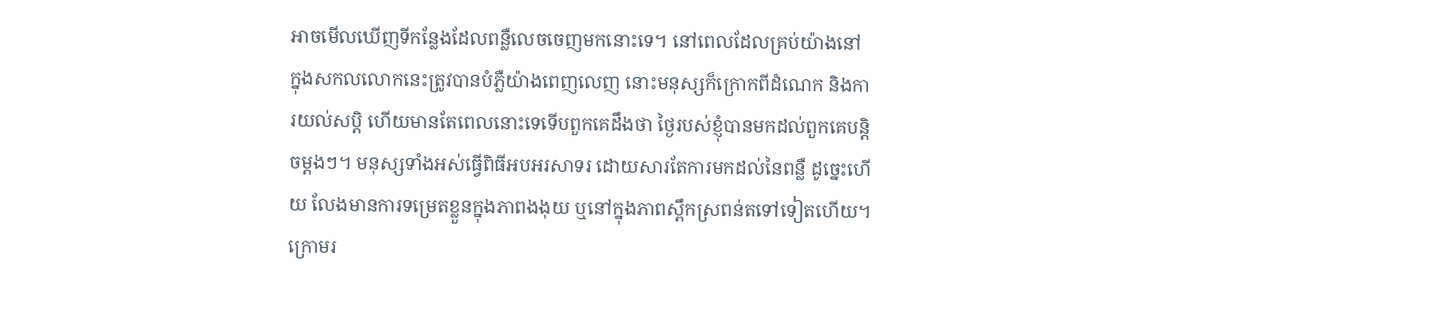អាចមើលឃើញទីកន្លែងដែលពន្លឺលេចចេញមកនោះទេ។ នៅពេលដែលគ្រប់យ៉ាងនៅក្នុងសកលលោកនេះត្រូវបានបំភ្លឺយ៉ាងពេញលេញ នោះមនុស្សក៏ក្រោកពីដំណេក និងការយល់សប្តិ ហើយមានតែពេលនោះទេទើបពួកគេដឹងថា ថ្ងៃរបស់ខ្ញុំបានមកដល់ពួកគេបន្តិចម្តងៗ។ មនុស្សទាំងអស់ធ្វើពិធីអបអរសាទរ ដោយសារតែការមកដល់នៃពន្លឺ ដូច្នេះហើយ លែងមានការទម្រេតខ្លួនក្នុងភាពងងុយ ឬនៅក្នុងភាពស្ពឹកស្រពន់តទៅទៀតហើយ។ ក្រោមរ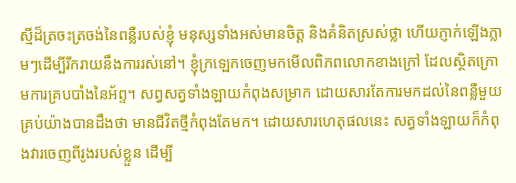ស្មីដ៏ត្រចះត្រចង់នៃពន្លឺរបស់ខ្ញុំ មនុស្សទាំងអស់មានចិត្ត និងគំនិតស្រស់ថ្លា ហើយភ្ញាក់ឡើងភ្លាមៗដើម្បីរីករាយនឹងការរស់នៅ។ ខ្ញុំក្រឡេកចេញមកមើលពិភពលោកខាងក្រៅ ដែលស្ថិតក្រោមការគ្របបាំងនៃអ័ព្ទ។ សព្វសត្វទាំងឡាយកំពុងសម្រាក ដោយសារតែការមកដល់នៃពន្លឺមួយ គ្រប់យ៉ាងបានដឹងថា មានជីវិតថ្មីកំពុងតែមក។ ដោយសារហេតុផលនេះ សត្វទាំងឡាយក៏កំពុងវារចេញពីរូងរបស់ខ្លួន ដើម្បី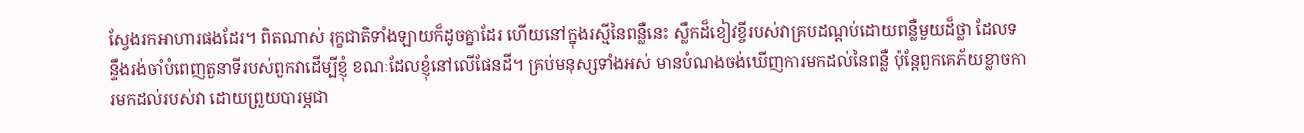ស្វែងរកអាហារផងដែរ។ ពិតណាស់ រុក្ខជាតិទាំងឡាយក៏ដូចគ្នាដែរ ហើយនៅក្នុងរស្មីនៃពន្លឺនេះ ស្លឹកដ៏ខៀវខ្ចីរបស់វាគ្របដណ្តប់ដោយពន្លឺមួយដ៏ថ្លា ដែលទន្ទឹងរង់ចាំបំពេញតួនាទីរបស់ពួកវាដើម្បីខ្ញុំ ខណៈដែលខ្ញុំនៅលើផែនដី។ គ្រប់មនុស្សទាំងអស់ មានបំណងចង់ឃើញការមកដល់នៃពន្លឺ ប៉ុន្តែពួកគេភ័យខ្លាចការមកដល់របស់វា ដោយព្រួយបារម្ភជា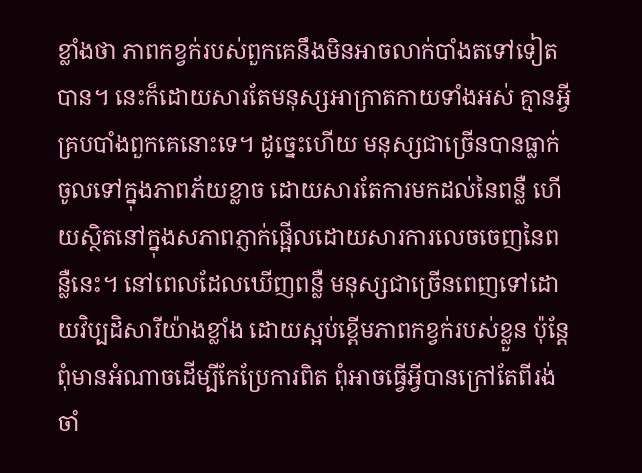ខ្លាំងថា ភាពកខ្វក់របស់ពួកគេនឹងមិនអាចលាក់បាំងតទៅទៀតបាន។ នេះក៏ដោយសារតែមនុស្សអាក្រាតកាយទាំងអស់ គ្មានអ្វីគ្របបាំងពួកគេនោះទេ។ ដូច្នេះហើយ មនុស្សជាច្រើនបានធ្លាក់ចូលទៅក្នុងភាពភ័យខ្លាច ដោយសារតែការមកដល់នៃពន្លឺ ហើយស្ថិតនៅក្នុងសភាពភ្ញាក់ផ្អើលដោយសារការលេចចេញនៃពន្លឺនេះ។ នៅពេលដែលឃើញពន្លឺ មនុស្សជាច្រើនពេញទៅដោយវិប្បដិសារីយ៉ាងខ្លាំង ដោយស្អប់ខ្ពើមភាពកខ្វក់របស់ខ្លួន ប៉ុន្តែពុំមានអំណាចដើម្បីកែប្រែការពិត ពុំអាចធ្វើអ្វីបានក្រៅតែពីរង់ចាំ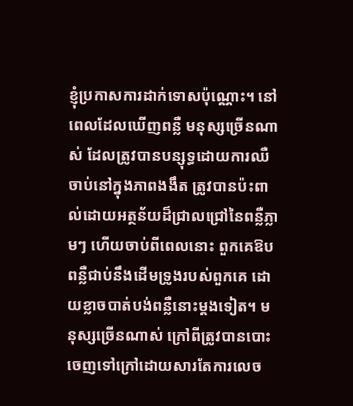ខ្ញុំប្រកាសការដាក់ទោសប៉ុណ្ណោះ។ នៅពេលដែលឃើញពន្លឺ មនុស្សច្រើនណាស់ ដែលត្រូវបានបន្សុទ្ធដោយការឈឺចាប់នៅក្នុងភាពងងឹត ត្រូវបានប៉ះពាល់ដោយអត្ថន័យដ៏ជ្រាលជ្រៅនៃពន្លឺភ្លាមៗ ហើយចាប់ពីពេលនោះ ពួកគេឱបពន្លឺជាប់នឹងដើមទ្រូងរបស់ពួកគេ ដោយខ្លាចបាត់បង់ពន្លឺនោះម្តងទៀត។ មនុស្សច្រើនណាស់ ក្រៅពីត្រូវបានបោះចេញទៅក្រៅដោយសារតែការលេច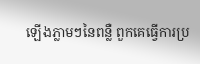ឡើងភ្លាមៗនៃពន្លឺ ពួកគេធ្វើការប្រ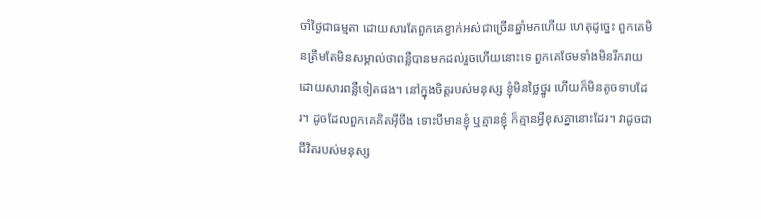ចាំថ្ងៃជាធម្មតា ដោយសារតែពួកគេខ្វាក់អស់ជាច្រើនឆ្នាំមកហើយ ហេតុដូច្នេះ ពួកគេមិនត្រឹមតែមិនសម្គាល់ថាពន្លឺបានមកដល់រួចហើយនោះទេ ពួកគេថែមទាំងមិនរីករាយដោយសារពន្លឺទៀតផង។ នៅក្នុងចិត្តរបស់មនុស្ស ខ្ញុំមិនថ្លៃថ្នូរ ហើយក៏មិនតូចទាបដែរ។ ដូចដែលពួកគេគិតអ៊ីចឹង ទោះបីមានខ្ញុំ ឬគ្មានខ្ញុំ ក៏គ្មានអ្វីខុសគ្នានោះដែរ។ វាដូចជាជីវិតរបស់មនុស្ស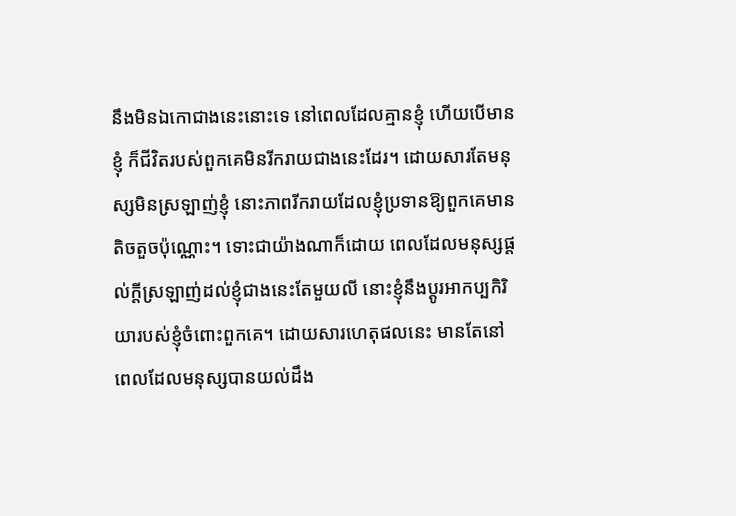នឹងមិនឯកោជាងនេះនោះទេ នៅពេលដែលគ្មានខ្ញុំ ហើយបើមានខ្ញុំ ក៏ជីវិតរបស់ពួកគេមិនរីករាយជាងនេះដែរ។ ដោយសារតែមនុស្សមិនស្រឡាញ់ខ្ញុំ នោះភាពរីករាយដែលខ្ញុំប្រទានឱ្យពួកគេមានតិចតួចប៉ុណ្ណោះ។ ទោះជាយ៉ាងណាក៏ដោយ ពេលដែលមនុស្សផ្តល់ក្តីស្រឡាញ់ដល់ខ្ញុំជាងនេះតែមួយលី នោះខ្ញុំនឹងប្តូរអាកប្បកិរិយារបស់ខ្ញុំចំពោះពួកគេ។ ដោយសារហេតុផលនេះ មានតែនៅពេលដែលមនុស្សបានយល់ដឹង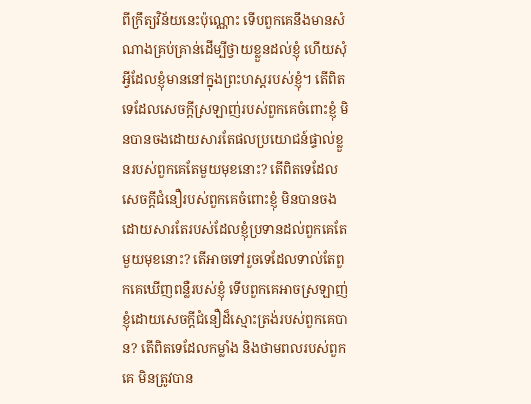ពីក្រឹត្យវិន័យនេះប៉ុណ្ណោះ ទើបពួកគេនឹងមានសំណាងគ្រប់គ្រាន់ដើម្បីថ្វាយខ្លួនដល់ខ្ញុំ ហើយសុំអ្វីដែលខ្ញុំមាននៅក្នុងព្រះហស្ដរបស់ខ្ញុំ។ តើពិតទេដែលសេចក្តីស្រឡាញ់របស់ពួកគេចំពោះខ្ញុំ មិនបានចងដោយសារតែផលប្រយោជន៍ផ្ទាល់ខ្លួនរបស់ពួកគេតែមួយមុខនោះ? តើពិតទេដែលសេចក្តីជំនឿរបស់ពួកគេចំពោះខ្ញុំ មិនបានចងដោយសារតែរបស់ដែលខ្ញុំប្រទានដល់ពួកគេតែមួយមុខនោះ? តើអាចទៅរួចទេដែលទាល់តែពួកគេឃើញពន្លឺរបស់ខ្ញុំ ទើបពួកគេអាចស្រឡាញ់ខ្ញុំដោយសេចក្តីជំនឿដ៏ស្មោះត្រង់របស់ពួកគេបាន? តើពិតទេដែលកម្លាំង និងថាមពលរបស់ពួកគេ មិនត្រូវបាន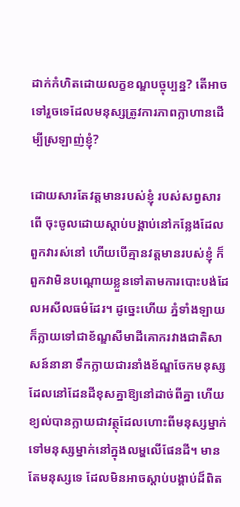ដាក់កំហិតដោយលក្ខខណ្ឌបច្ចុប្បន្ន? តើអាចទៅរួចទេដែលមនុស្សត្រូវការភាពក្លាហានដើម្បីស្រឡាញ់ខ្ញុំ?

ដោយសារតែវត្តមានរបស់ខ្ញុំ របស់សព្វសារពើ ចុះចូលដោយស្តាប់បង្គាប់នៅកន្លែងដែលពួកវារស់នៅ ហើយបើគ្មានវត្តមានរបស់ខ្ញុំ ក៏ពួកវាមិនបណ្តោយខ្លួនទៅតាមការបោះបង់ដែលអសីលធម៌ដែរ។ ដូច្នេះហើយ ភ្នំទាំងឡាយក៏ក្លាយទៅជាខ័ណ្ឌសីមាដីគោករវាងជាតិសាសន៍នានា ទឹកក្លាយជារនាំងខ័ណ្ឌចែកមនុស្សដែលនៅដែនដីខុសគ្នាឱ្យនៅដាច់ពីគ្នា ហើយខ្យល់បានក្លាយជាវត្ថុដែលហោះពីមនុស្សម្នាក់ទៅមនុស្សម្នាក់នៅក្នុងលម្ហលើផែនដី។ មានតែមនុស្សទេ ដែលមិនអាចស្ដាប់បង្គាប់ដ៏ពិត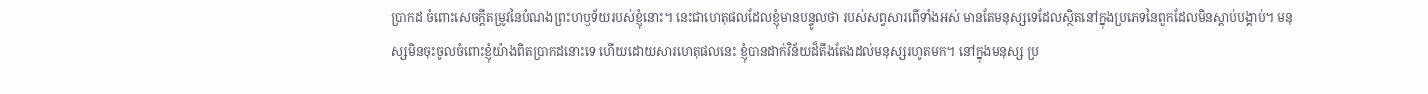ប្រាកដ ចំពោះសេចក្ដីតម្រូវនៃបំណងព្រះហឫទ័យរបស់ខ្ញុំនោះ។ នេះជាហេតុផលដែលខ្ញុំមានបន្ទូលថា របស់សព្វសារពើទាំងអស់ មានតែមនុស្សទេដែលស្ថិតនៅក្នុងប្រភេទនៃពួកដែលមិនស្តាប់បង្គាប់។ មនុស្សមិនចុះចូលចំពោះខ្ញុំយ៉ាងពិតប្រាកដនោះទេ ហើយដោយសារហេតុផលនេះ ខ្ញុំបានដាក់វិន័យដ៏តឹងតែងដល់មនុស្សរហូតមក។ នៅក្នុងមនុស្ស ប្រ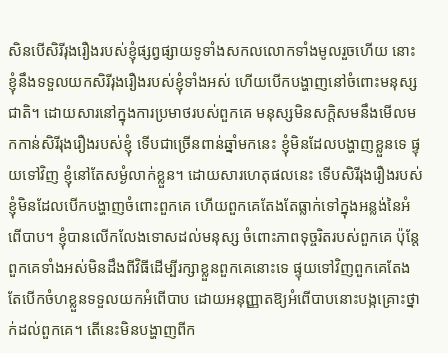សិនបើសិរីរុងរឿងរបស់ខ្ញុំផ្សព្វផ្សាយទូទាំងសកលលោកទាំងមូលរួចហើយ នោះខ្ញុំនឹងទទួលយកសិរីរុងរឿងរបស់ខ្ញុំទាំងអស់ ហើយបើកបង្ហាញនៅចំពោះមនុស្សជាតិ។ ដោយសារនៅក្នុងការប្រមាថរបស់ពួកគេ មនុស្សមិនសក្តិសមនឹងមើលមកកាន់សិរីរុងរឿងរបស់ខ្ញុំ ទើបជាច្រើនពាន់ឆ្នាំមកនេះ ខ្ញុំមិនដែលបង្ហាញខ្លួនទេ ផ្ទុយទៅវិញ ខ្ញុំនៅតែសម្ងំលាក់ខ្លួន។ ដោយសារហេតុផលនេះ ទើបសិរីរុងរឿងរបស់ខ្ញុំមិនដែលបើកបង្ហាញចំពោះពួកគេ ហើយពួកគេតែងតែធ្លាក់ទៅក្នុងអន្លង់នៃអំពើបាប។ ខ្ញុំបានលើកលែងទោសដល់មនុស្ស ចំពោះភាពទុច្ចរិតរបស់ពួកគេ ប៉ុន្តែពួកគេទាំងអស់មិនដឹងពីវិធីដើម្បីរក្សាខ្លួនពួកគេនោះទេ ផ្ទុយទៅវិញពួកគេតែងតែបើកចំហខ្លួនទទួលយកអំពើបាប ដោយអនុញ្ញាតឱ្យអំពើបាបនោះបង្កគ្រោះថ្នាក់ដល់ពួកគេ។ តើនេះមិនបង្ហាញពីក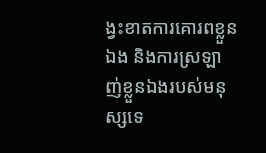ង្វះខាតការគោរពខ្លួនឯង និងការស្រឡាញ់ខ្លួនឯងរបស់មនុស្សទេ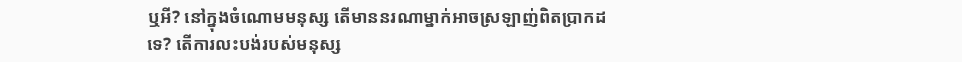ឬអី? នៅក្នុងចំណោមមនុស្ស តើមាននរណាម្នាក់អាចស្រឡាញ់ពិតប្រាកដទេ? តើការលះបង់របស់មនុស្ស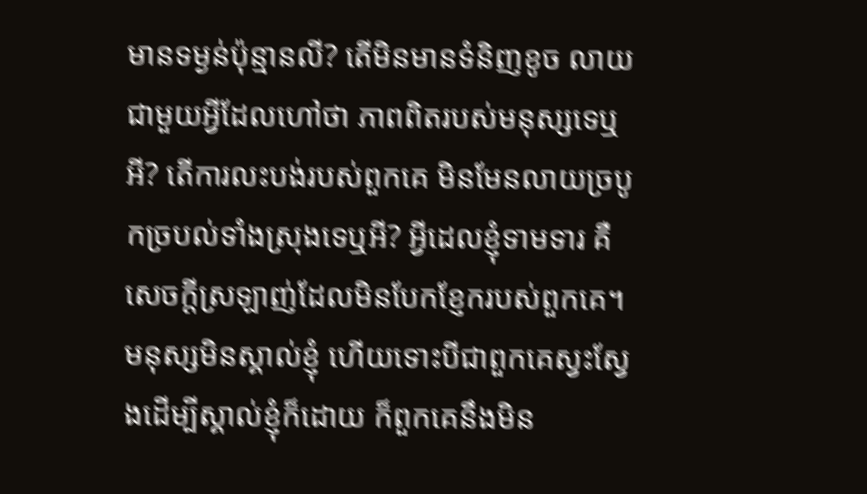មានទម្ងន់ប៉ុន្មានលី? តើមិនមានទំនិញខូច លាយជាមួយអ្វីដែលហៅថា ភាពពិតរបស់មនុស្សទេឬអី? តើការលះបង់របស់ពួកគេ មិនមែនលាយច្របូកច្របល់ទាំងស្រុងទេឬអី? អ្វីដេលខ្ញុំទាមទារ គឺសេចក្តីស្រឡាញ់ដែលមិនបែកខ្ញែករបស់ពួកគេ។ មនុស្សមិនស្គាល់ខ្ញុំ ហើយទោះបីជាពួកគេស្វះស្វែងដើម្បីស្គាល់ខ្ញុំក៏ដោយ ក៏ពួកគេនឹងមិន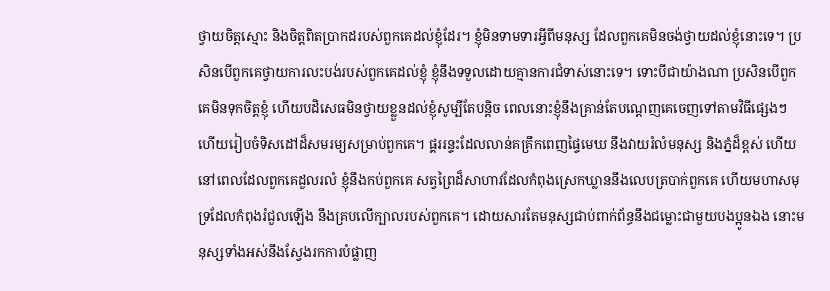ថ្វាយចិត្តស្មោះ និងចិត្តពិតប្រាកដរបស់ពួកគេដល់ខ្ញុំដែរ។ ខ្ញុំមិនទាមទារអ្វីពីមនុស្ស ដែលពួកគេមិនចង់ថ្វាយដល់ខ្ញុំនោះទេ។ ប្រសិនបើពួកគេថ្វាយការលះបង់របស់ពួកគេដល់ខ្ញុំ ខ្ញុំនឹងទទួលដោយគ្មានការជំទាស់នោះទេ។ ទោះបីជាយ៉ាងណា ប្រសិនបើពួកគេមិនទុកចិត្តខ្ញុំ ហើយបដិសេធមិនថ្វាយខ្លួនដល់ខ្ញុំសូម្បីតែបន្តិច ពេលនោះខ្ញុំនឹងគ្រាន់តែបណ្តេញគេចេញទៅតាមវិធីផ្សេងៗ ហើយរៀបចំទិសដៅដ៏សមរម្យសម្រាប់ពួកគេ។ ផ្គររន្ទះដែលលាន់គគ្រឹកពេញផ្ទៃមេឃ នឹងវាយរំលំមនុស្ស និងភ្នំដ៏ខ្ពស់ ហើយនៅពេលដែលពួកគេដួលរលំ ខ្ញុំនឹងកប់ពួកគេ សត្វព្រៃដ៏សាហាវដែលកំពុងស្រេកឃ្លាននឹងលេបត្របាក់ពួកគេ ហើយមហាសមុទ្រដែលកំពុងរំជួលឡើង នឹងគ្របលើក្បាលរបស់ពួកគេ។ ដោយសារតែមនុស្សជាប់ពាក់ព័ន្ធនឹងជម្លោះជាមួយបងប្អូនឯង នោះមនុស្សទាំងអស់នឹងស្វែងរកការបំផ្លាញ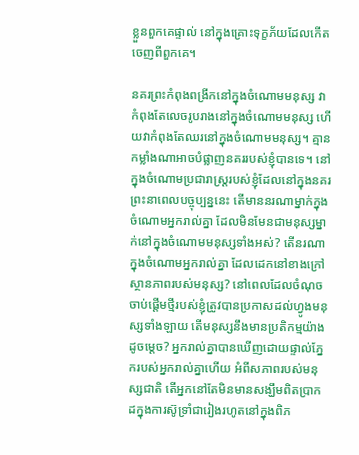ខ្លួនពួកគេផ្ទាល់ នៅក្នុងគ្រោះទុក្ខភ័យដែលកើតចេញពីពួកគេ។

នគរព្រះកំពុងពង្រីកនៅក្នុងចំណោមមនុស្ស វាកំពុងតែលេចរូបរាងនៅក្នុងចំណោមមនុស្ស ហើយវាកំពុងតែឈរនៅក្នុងចំណោមមនុស្ស។ គ្មានកម្លាំងណាអាចបំផ្លាញនគររបស់ខ្ញុំបានទេ។ នៅក្នុងចំណោមប្រជារាស្ត្ររបស់ខ្ញុំដែលនៅក្នុងនគរព្រះនាពេលបច្ចុប្បន្ននេះ តើមាននរណាម្នាក់ក្នុងចំណោមអ្នករាល់គ្នា ដែលមិនមែនជាមនុស្សម្នាក់នៅក្នុងចំណោមមនុស្សទាំងអស់? តើនរណាក្នុងចំណោមអ្នករាល់គ្នា ដែលដេកនៅខាងក្រៅស្ថានភាពរបស់មនុស្ស? នៅពេលដែលចំណុចចាប់ផ្តើមថ្មីរបស់ខ្ញុំត្រូវបានប្រកាសដល់ហ្វូងមនុស្សទាំងឡាយ តើមនុស្សនឹងមានប្រតិកម្មយ៉ាងដូចម្តេច? អ្នករាល់គ្នាបានឃើញដោយផ្ទាល់ភ្នែករបស់អ្នករាល់គ្នាហើយ អំពីសភាពរបស់មនុស្សជាតិ តើអ្នកនៅតែមិនមានសង្ឃឹមពិតប្រាកដក្នុងការស៊ូទ្រាំជារៀងរហូតនៅក្នុងពិភ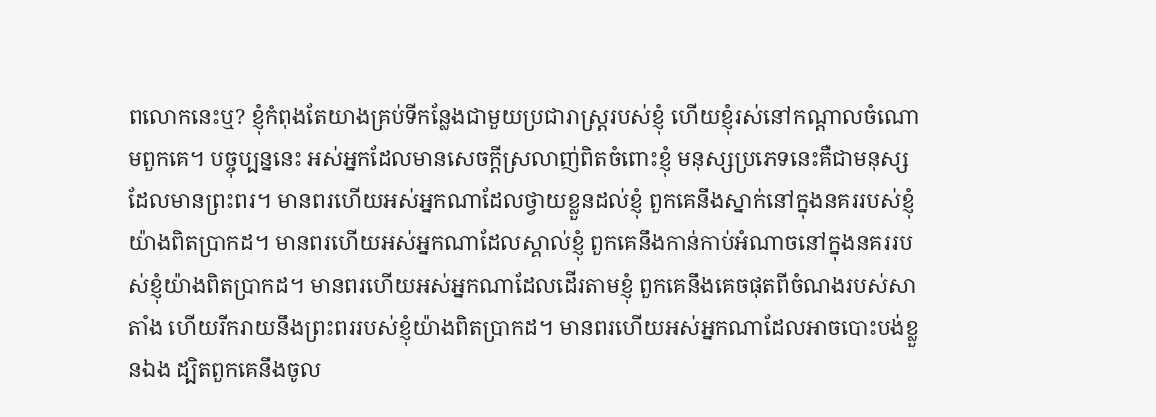ពលោកនេះឬ? ខ្ញុំកំពុងតែយាងគ្រប់ទីកន្លែងជាមួយប្រជារាស្ត្ររបស់ខ្ញុំ ហើយខ្ញុំរស់នៅកណ្តាលចំណោមពួកគេ។ បច្ចុប្បន្ននេះ អស់អ្នកដែលមានសេចក្តីស្រលាញ់ពិតចំពោះខ្ញុំ មនុស្សប្រភេទនេះគឺជាមនុស្សដែលមានព្រះពរ។ មានពរហើយអស់អ្នកណាដែលថ្វាយខ្លួនដល់ខ្ញុំ ពួកគេនឹងស្នាក់នៅក្នុងនគររបស់ខ្ញុំយ៉ាងពិតប្រាកដ។ មានពរហើយអស់អ្នកណាដែលស្គាល់ខ្ញុំ ពួកគេនឹងកាន់កាប់អំណាចនៅក្នុងនគររបស់ខ្ញុំយ៉ាងពិតប្រាកដ។ មានពរហើយអស់អ្នកណាដែលដើរតាមខ្ញុំ ពួកគេនឹងគេចផុតពីចំណងរបស់សាតាំង ហើយរីករាយនឹងព្រះពររបស់ខ្ញុំយ៉ាងពិតប្រាកដ។ មានពរហើយអស់អ្នកណាដែលអាចបោះបង់ខ្លួនឯង ដ្បិតពួកគេនឹងចូល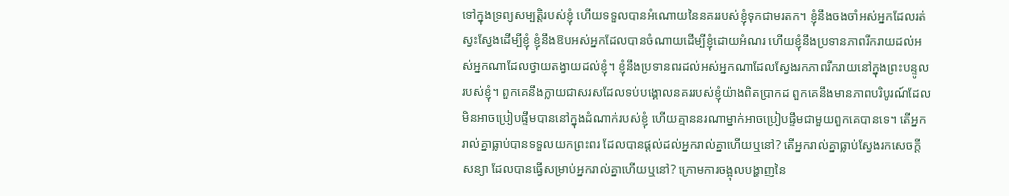ទៅក្នុងទ្រព្យសម្បត្តិរបស់ខ្ញុំ ហើយទទួលបានអំណោយនៃនគររបស់ខ្ញុំទុកជាមរតក។ ខ្ញុំនឹងចងចាំអស់អ្នកដែលរត់ស្វះស្វែងដើម្បីខ្ញុំ ខ្ញុំនឹងឱបអស់អ្នកដែលបានចំណាយដើម្បីខ្ញុំដោយអំណរ ហើយខ្ញុំនឹងប្រទានភាពរីករាយដល់អស់អ្នកណាដែលថ្វាយតង្វាយដល់ខ្ញុំ។ ខ្ញុំនឹងប្រទានពរដល់អស់អ្នកណាដែលស្វែងរកភាពរីករាយនៅក្នុងព្រះបន្ទូលរបស់ខ្ញុំ។ ពួកគេនឹងក្លាយជាសរសដែលទប់បង្គោលនគររបស់ខ្ញុំយ៉ាងពិតប្រាកដ ពួកគេនឹងមានភាពបរិបូរណ៍ដែលមិនអាចប្រៀបផ្ទឹមបាននៅក្នុងដំណាក់របស់ខ្ញុំ ហើយគ្មាននរណាម្នាក់អាចប្រៀបផ្ទឹមជាមួយពួកគេបានទេ។ តើអ្នករាល់គ្នាធ្លាប់បានទទួលយកព្រះពរ ដែលបានផ្តល់ដល់អ្នករាល់គ្នាហើយឬនៅ? តើអ្នករាល់គ្នាធ្លាប់ស្វែងរកសេចក្តីសន្យា ដែលបានធ្វើសម្រាប់អ្នករាល់គ្នាហើយឬនៅ? ក្រោមការចង្អុលបង្ហាញនៃ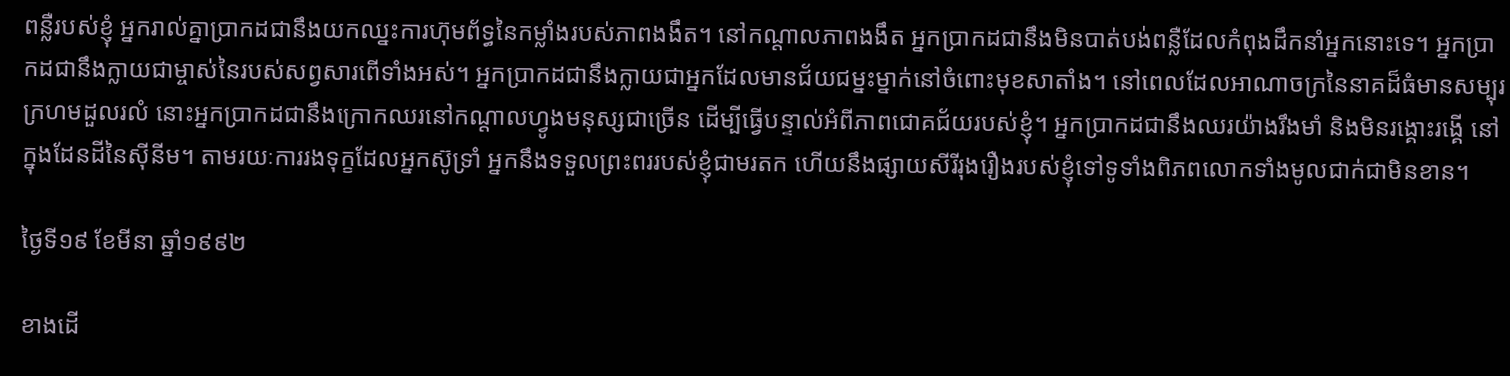ពន្លឺរបស់ខ្ញុំ អ្នករាល់គ្នាប្រាកដជានឹងយកឈ្នះការហ៊ុមព័ទ្ធនៃកម្លាំងរបស់ភាពងងឹត។ នៅកណ្តាលភាពងងឹត អ្នកប្រាកដជានឹងមិនបាត់បង់ពន្លឺដែលកំពុងដឹកនាំអ្នកនោះទេ។ អ្នកប្រាកដជានឹងក្លាយជាម្ចាស់នៃរបស់សព្វសារពើទាំងអស់។ អ្នកប្រាកដជានឹងក្លាយជាអ្នកដែលមានជ័យជម្នះម្នាក់នៅចំពោះមុខសាតាំង។ នៅពេលដែលអាណាចក្រនៃនាគដ៏ធំមានសម្បុរក្រហមដួលរលំ នោះអ្នកប្រាកដជានឹងក្រោកឈរនៅកណ្តាលហ្វូងមនុស្សជាច្រើន ដើម្បីធ្វើបន្ទាល់អំពីភាពជោគជ័យរបស់ខ្ញុំ។ អ្នកប្រាកដជានឹងឈរយ៉ាងរឹងមាំ និងមិនរង្គោះរង្គើ នៅក្នុងដែនដីនៃស៊ីនីម។ តាមរយៈការរងទុក្ខដែលអ្នកស៊ូទ្រាំ អ្នកនឹងទទួលព្រះពររបស់ខ្ញុំជាមរតក ហើយនឹងផ្សាយសីរីរុងរឿងរបស់ខ្ញុំទៅទូទាំងពិភពលោកទាំងមូលជាក់ជាមិនខាន។

ថ្ងៃទី១៩ ខែមីនា ឆ្នាំ១៩៩២

ខាងដើ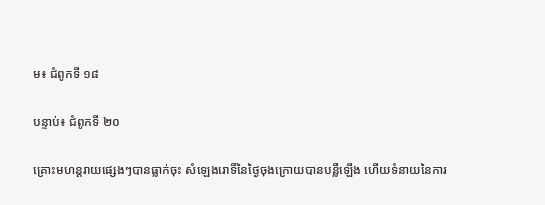ម៖ ជំពូកទី ១៨

បន្ទាប់៖ ជំពូកទី ២០

គ្រោះមហន្តរាយផ្សេងៗបានធ្លាក់ចុះ សំឡេងរោទិ៍នៃថ្ងៃចុងក្រោយបានបន្លឺឡើង ហើយទំនាយនៃការ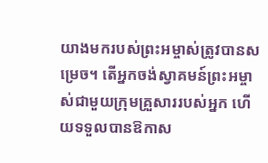យាងមករបស់ព្រះអម្ចាស់ត្រូវបានសម្រេច។ តើអ្នកចង់ស្វាគមន៍ព្រះអម្ចាស់ជាមួយក្រុមគ្រួសាររបស់អ្នក ហើយទទួលបានឱកាស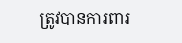ត្រូវបានការពារ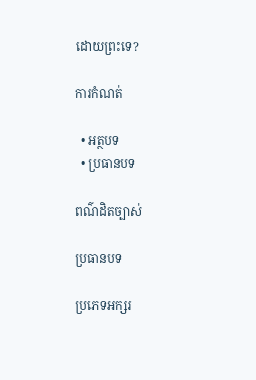ដោយព្រះទេ?

ការកំណត់

  • អត្ថបទ
  • ប្រធានបទ

ពណ៌ដិតច្បាស់

ប្រធានបទ

ប្រភេទអក្សរ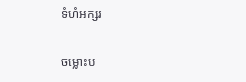ទំហំអក្សរ

ចម្លោះប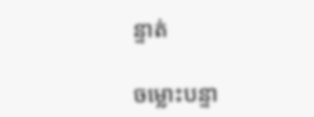ន្ទាត់

ចម្លោះបន្ទា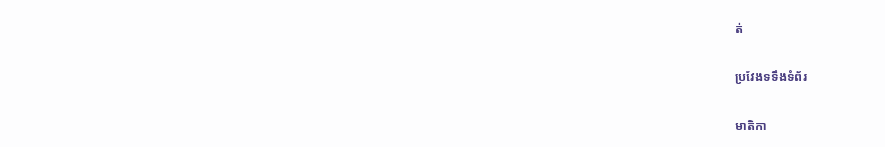ត់

ប្រវែងទទឹងទំព័រ

មាតិកា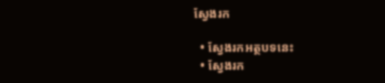ស្វែងរក

  • ស្វែងរកអត្ថបទនេះ
  • ស្វែងរក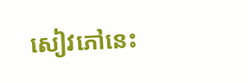សៀវភៅនេះ